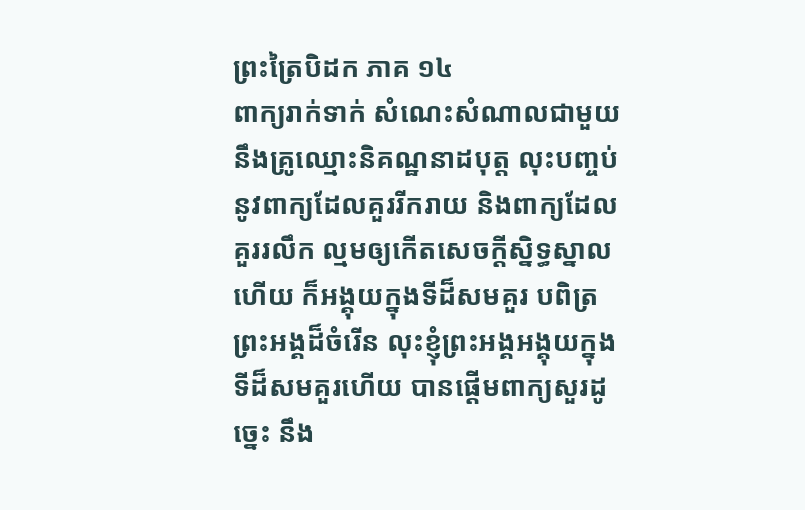ព្រះត្រៃបិដក ភាគ ១៤
ពាក្យរាក់ទាក់ សំណេះសំណាលជាមួយនឹងគ្រូឈ្មោះនិគណ្ឋនាដបុត្ត លុះបញ្ចប់នូវពាក្យដែលគួររីករាយ និងពាក្យដែលគួររលឹក ល្មមឲ្យកើតសេចក្តីស្និទ្ធស្នាលហើយ ក៏អង្គុយក្នុងទីដ៏សមគួរ បពិត្រព្រះអង្គដ៏ចំរើន លុះខ្ញុំព្រះអង្គអង្គុយក្នុងទីដ៏សមគួរហើយ បានផ្តើមពាក្យសួរដូច្នេះ នឹង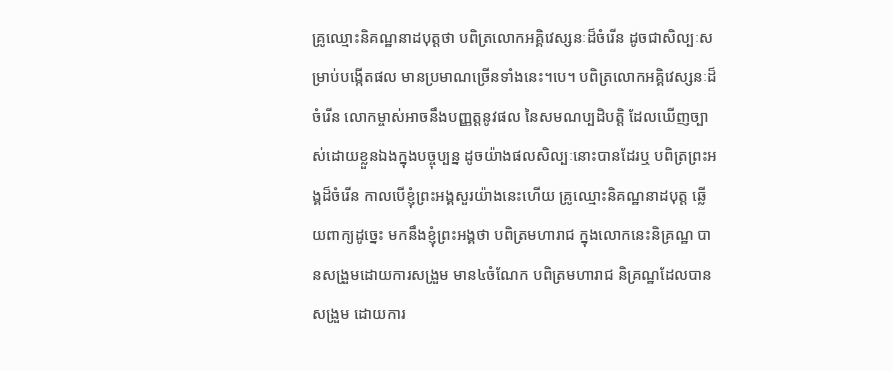គ្រូឈ្មោះនិគណ្ឋនាដបុត្តថា បពិត្រលោកអគ្គិវេស្សនៈដ៏ចំរើន ដូចជាសិល្បៈសម្រាប់បង្កើតផល មានប្រមាណច្រើនទាំងនេះ។បេ។ បពិត្រលោកអគ្គិវេស្សនៈដ៏ចំរើន លោកម្ចាស់អាចនឹងបញ្ញត្តនូវផល នៃសមណប្បដិបត្តិ ដែលឃើញច្បាស់ដោយខ្លួនឯងក្នុងបច្ចុប្បន្ន ដូចយ៉ាងផលសិល្បៈនោះបានដែរឬ បពិត្រព្រះអង្គដ៏ចំរើន កាលបើខ្ញុំព្រះអង្គសួរយ៉ាងនេះហើយ គ្រូឈ្មោះនិគណ្ឋនាដបុត្ត ឆ្លើយពាក្យដូច្នេះ មកនឹងខ្ញុំព្រះអង្គថា បពិត្រមហារាជ ក្នុងលោកនេះនិគ្រណ្ឋ បានសង្រួមដោយការសង្រួម មាន៤ចំណែក បពិត្រមហារាជ និគ្រណ្ឋដែលបានសង្រួម ដោយការ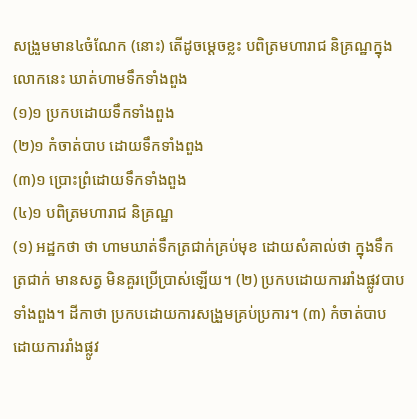សង្រួមមាន៤ចំណែក (នោះ) តើដូចម្តេចខ្លះ បពិត្រមហារាជ និគ្រណ្ឋក្នុងលោកនេះ ឃាត់ហាមទឹកទាំងពួង
(១)១ ប្រកបដោយទឹកទាំងពួង
(២)១ កំចាត់បាប ដោយទឹកទាំងពួង
(៣)១ ប្រោះព្រំដោយទឹកទាំងពួង
(៤)១ បពិត្រមហារាជ និគ្រណ្ឋ
(១) អដ្ឋកថា ថា ហាមឃាត់ទឹកត្រជាក់គ្រប់មុខ ដោយសំគាល់ថា ក្នុងទឹកត្រជាក់ មានសត្វ មិនគួរប្រើប្រាស់ឡើយ។ (២) ប្រកបដោយការរាំងផ្លូវបាបទាំងពួង។ ដីកាថា ប្រកបដោយការសង្រួមគ្រប់ប្រការ។ (៣) កំចាត់បាប ដោយការរាំងផ្លូវ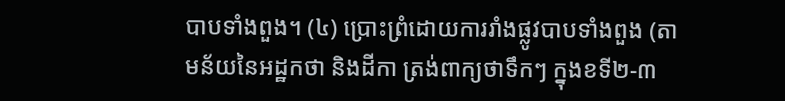បាបទាំងពួង។ (៤) ប្រោះព្រំដោយការរាំងផ្លូវបាបទាំងពួង (តាមន័យនៃអដ្ឋកថា និងដីកា ត្រង់ពាក្យថាទឹកៗ ក្នុងខទី២-៣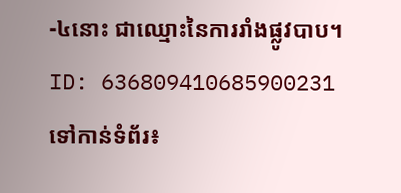-៤នោះ ជាឈ្មោះនៃការរាំងផ្លូវបាប។
ID: 636809410685900231
ទៅកាន់ទំព័រ៖